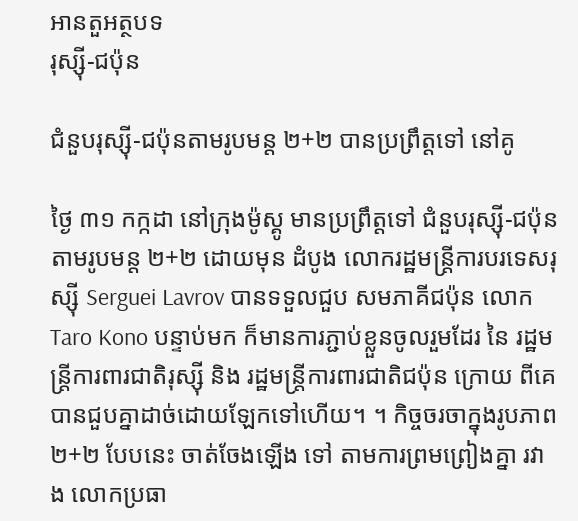អានតួអត្ថបទ
រុស្ស៊ី-ជប៉ុន

ជំនួបរុស្ស៊ី-ជប៉ុនតាមរូបមន្ត ២+២ បានប្រព្រឹត្តទៅ នៅគូ

ថ្ងៃ ៣១ កក្កដា នៅក្រុងម៉ូស្គូ មានប្រព្រឹត្តទៅ ជំនួបរុស្ស៊ី-ជប៉ុន តាមរូបមន្ត ២+២ ដោយមុន ដំបូង លោករដ្ឋមន្ត្រីការបរទេសរុស្ស៊ី Serguei Lavrov បានទទួលជួប សមភាគីជប៉ុន លោក  Taro Kono បន្ទាប់មក ក៏មានការភ្ជាប់ខ្លួនចូលរួមដែរ នៃ រដ្ឋមន្ត្រីការពារជាតិរុស្ស៊ី និង រដ្ឋមន្ត្រីការពារជាតិជប៉ុន ក្រោយ ពីគេ បានជួបគ្នាដាច់ដោយឡែកទៅហើយ។ ។ កិច្ចចរចាក្នុងរូបភាព ២+២ បែបនេះ ចាត់ចែងឡើង ទៅ តាមការព្រមព្រៀងគ្នា រវាង លោកប្រធា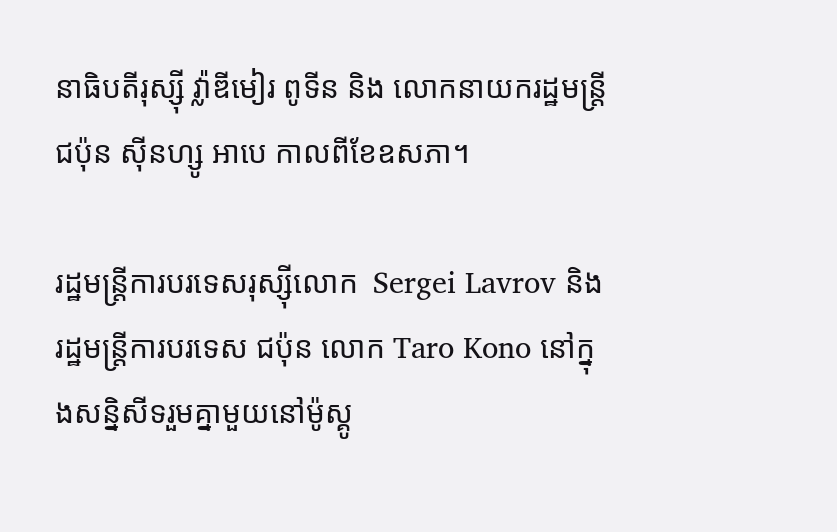នាធិបតីរុស្ស៊ី វ៉្លាឌីមៀរ ពូទីន និង លោកនាយករដ្ឋមន្ត្រីជប៉ុន ស៊ីនហ្សូ អាបេ កាលពីខែឧសភា។

រដ្ឋមន្ត្រីការបរទេសរុស្ស៊ីលោក  Sergei Lavrov និងរដ្ឋមន្ត្រីការបរទេស ជប៉ុន លោក Taro Kono នៅក្នុងសន្និសីទរួមគ្នាមួយនៅម៉ូស្គូ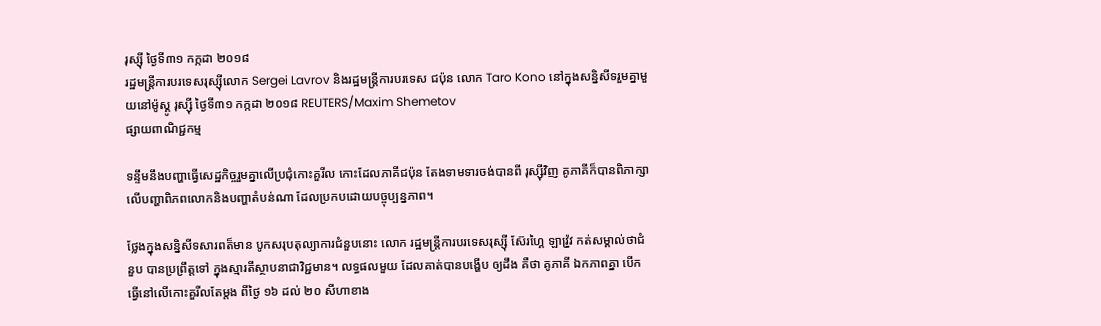រុស្ស៊ី ថ្ងៃទី៣១ កក្កដា ២០១៨
រដ្ឋមន្ត្រីការបរទេសរុស្ស៊ីលោក Sergei Lavrov និងរដ្ឋមន្ត្រីការបរទេស ជប៉ុន លោក Taro Kono នៅក្នុងសន្និសីទរួមគ្នាមួយនៅម៉ូស្គូ រុស្ស៊ី ថ្ងៃទី៣១ កក្កដា ២០១៨ REUTERS/Maxim Shemetov
ផ្សាយពាណិជ្ជកម្ម

ទន្ទឹមនឹងបញ្ហាធ្វើសេដ្ឋកិច្ចរួមគ្នាលើប្រជុំកោះគួរីល កោះដែលភាគីជប៉ុន តែងទាមទារចង់បានពី រុស្ស៊ីវិញ គូភាគីក៏បានពិភាក្សាលើបញ្ហាពិភពលោកនិងបញ្ហាតំបន់ណា ដែលប្រកបដោយបច្ចុប្បន្នភាព។

ថ្លែងក្នុងសន្និសីទសារពត៏មាន បូកសរុបតុល្យាការជំនួបនោះ លោក រដ្ឋមន្ត្រីការបរទេសរុស្ស៊ី ស៊ែរហ្គៃ ឡាវ៉្រូវ កត់សម្គាល់ថាជំនួប បានប្រព្រឹត្តទៅ ក្នុងស្មារតីស្ថាបនាជាវិជ្ជមាន។ លទ្ធផលមួយ ដែលគាត់បានបង្ហើប ឲ្យដឹង គឺថា គូភាគី ឯកភាពគ្នា បើកធ្វើនៅលើកោះគួរីលតែម្តង ពីថ្ងៃ ១៦ ដល់ ២០ សីហាខាង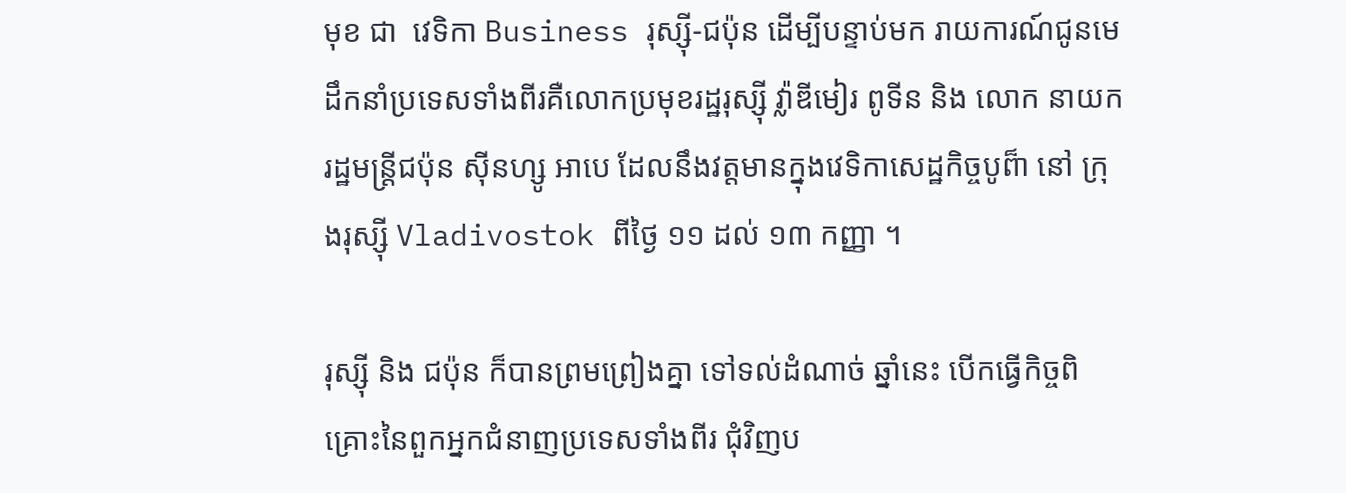មុខ ជា  វេទិកា Business រុស្ស៊ី-ជប៉ុន ដើម្បីបន្ទាប់មក រាយការណ៍ជូនមេដឹកនាំប្រទេសទាំងពីរគឺលោកប្រមុខរដ្ឋរុស្ស៊ី វ៉្លាឌីមៀរ ពូទីន និង លោក នាយករដ្ឋមន្ត្រីជប៉ុន ស៊ីនហ្សូ អាបេ ដែលនឹងវត្តមានក្នុងវេទិកាសេដ្ឋកិច្ចបូព៏ា នៅ ក្រុងរុស្ស៊ី Vladivostok ពីថ្ងៃ ១១ ដល់ ១៣ កញ្ញា ។

រុស្ស៊ី និង ជប៉ុន ក៏បានព្រមព្រៀងគ្នា ទៅទល់ដំណាច់ ឆ្នាំនេះ បើកធ្វើកិច្ចពិគ្រោះនៃពួកអ្នកជំនាញប្រទេសទាំងពីរ ជុំវិញប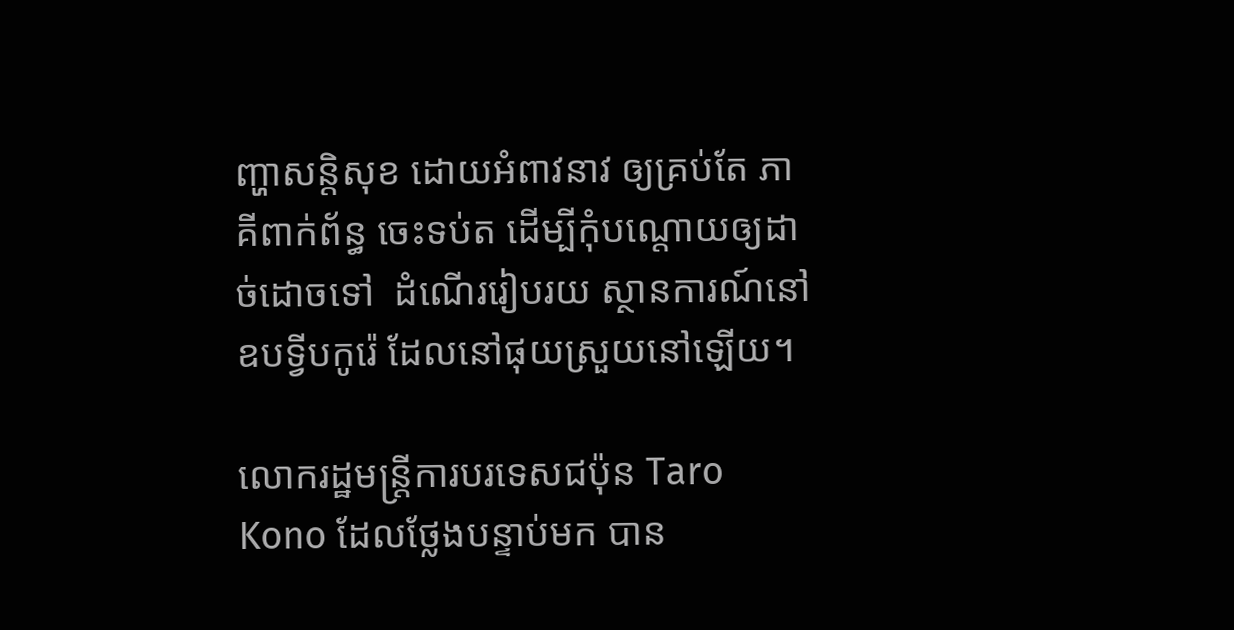ញ្ហាសន្តិសុខ ដោយអំពាវនាវ ឲ្យគ្រប់តែ ភាគីពាក់ព័ន្ធ ចេះទប់ត ដើម្បីកុំបណ្តោយឲ្យដាច់ដោចទៅ  ដំណើររៀបរយ ស្ថានការណ៍នៅឧបទ្វីបកូរ៉េ ដែលនៅផុយស្រួយនៅឡើយ។

លោករដ្ឋមន្ត្រីការបរទេសជប៉ុន Taro Kono ដែលថ្លែងបន្ទាប់មក បាន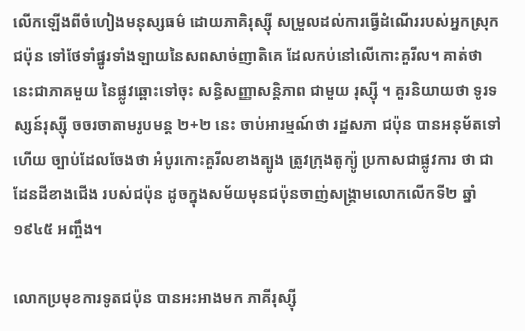លើកឡើងពីចំហៀងមនុស្សធម៌ ដោយភាគិរុស្ស៊ី សម្រួលដល់ការធ្វើដំណើររបស់អ្នកស្រុកជប៉ុន ទៅថែទាំផ្នូរទាំងឡាយនៃសពសាច់ញាតិគេ ដែលកប់នៅលើកោះគួរីល។ គាត់ថា នេះជាភាគមួយ នៃផ្លូវឆ្ពោះទៅចុះ សន្ធិសញ្ញាសន្តិភាព ជាមួយ រុស្ស៊ី ។ គួរនិយាយថា ទូរទស្សន៍រុស្ស៊ី ចចរចាតាមរូបមន្ត ២+២ នេះ ចាប់អារម្មណ៍ថា រដ្ឋសភា ជប៉ុន បានអនុម័តទៅហើយ ច្បាប់ដែលចែងថា អំបូរកោះគួរីលខាងត្បូង ត្រូវក្រុងតូក្យ៉ូ ប្រកាសជាផ្លូវការ ថា ជាដែនដីខាងជើង របស់ជប៉ុន ដូចក្នុងសម័យមុនជប៉ុនចាញ់សង្គ្រាមលោកលើកទី២ ឆ្នាំ ១៩៤៥ អញ្ចឹង។

លោកប្រមុខការទូតជប៉ុន បានអះអាងមក ភាគីរុស្ស៊ី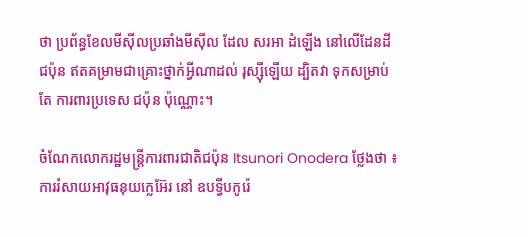ថា ប្រព័ន្ធខែលមីស៊ីលប្រឆាំងមីស៊ីល ដែល សរអា ដំឡើង នៅលើដែនដីជប៉ុន ឥតគម្រាមជាគ្រោះថ្នាក់អ្វីណាដល់ រុស្ស៊ីឡើយ ដ្បិតវា ទុកសម្រាប់តែ ការពារប្រទេស ជប៉ុន ប៉ុណ្ណោះ។

ចំណែកលោករដ្ឋមន្ត្រីការពារជាតិជប៉ុន Itsunori Onodera ថ្លែងថា ៖ ការរំសាយអាវុធនុយក្លេអ៊ែរ នៅ ឧបទ្វីបកូរ៉េ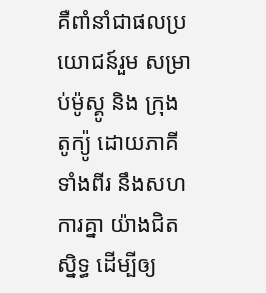គឺពាំនាំជាផលប្រយោជន៍រួម សម្រាប់ម៉ូស្គូ និង ក្រុង តូក្យ៉ូ ដោយភាគីទាំងពីរ នឹងសហការគ្នា យ៉ាងជិតស្និទ្ធ ដើម្បីឲ្យ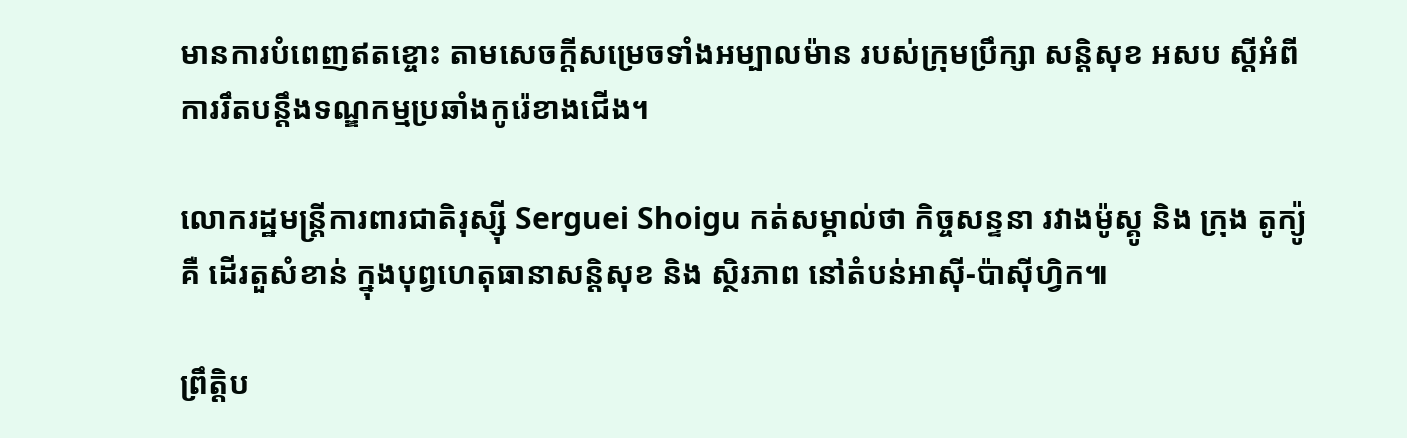មានការបំពេញឥតខ្ចោះ តាមសេចក្តីសម្រេចទាំងអម្បាលម៉ាន របស់ក្រុមប្រឹក្សា សន្តិសុខ អសប ស្តីអំពីការរឹតបន្តឹងទណ្ឌកម្មប្រឆាំងកូរ៉េខាងជើង។

លោករដ្ឋមន្ត្រីការពារជាតិរុស្ស៊ី Serguei Shoigu កត់សម្គាល់ថា កិច្ចសន្ទនា រវាងម៉ូស្គូ និង ក្រុង តូក្យ៉ូ  គឺ ដើរតួសំខាន់ ក្នុងបុព្វហេតុធានាសន្តិសុខ និង ស្ថិរភាព នៅតំបន់អាស៊ី-ប៉ាស៊ីហ្វិក៕

ព្រឹត្តិប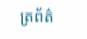ត្រព័ត៌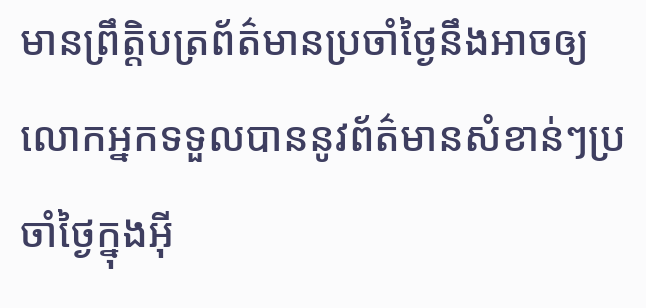មានព្រឹត្តិបត្រព័ត៌មានប្រចាំថ្ងៃនឹងអាចឲ្យលោកអ្នកទទួលបាននូវព័ត៌មានសំខាន់ៗប្រចាំថ្ងៃក្នុងអ៊ី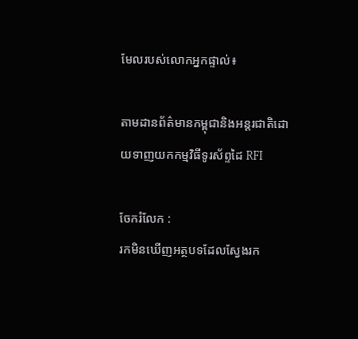មែលរបស់លោកអ្នកផ្ទាល់៖

តាមដានព័ត៌មានកម្ពុជានិងអន្តរជាតិដោយទាញយកកម្មវិធីទូរស័ព្ទដៃ RFI

ចែករំលែក :
រកមិនឃើញអត្ថបទដែលស្វែងរក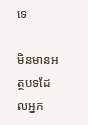ទេ

មិនមានអត្ថបទដែលអ្នក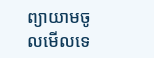ព្យាយាមចូលមើលទេ